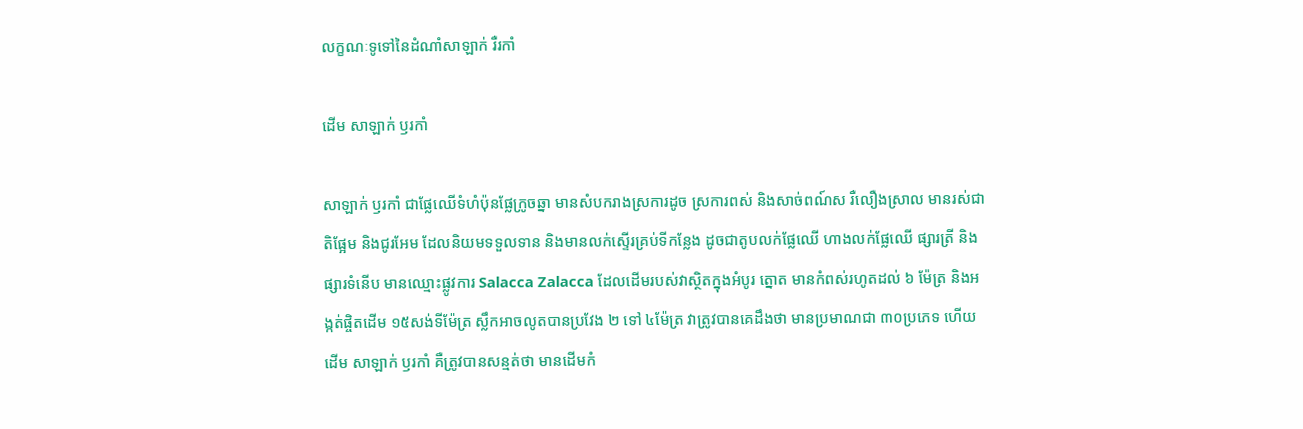លក្ខណៈទូទៅនៃដំណាំសាឡាក់ រឺរកាំ

ដើម សាឡាក់ ឫរកាំ

សាឡាក់ ឫរកាំ ជាផ្លែឈើទំហំប៉ុនផ្លែក្រូចឆ្នា មានសំបករាងស្រការដូច ស្រការពស់ និងសាច់ពណ៍ស រឺលឿងស្រាល មានរស់ជាតិផ្អែម និងជូរអែម ដែលនិយមទទួលទាន និងមានលក់ស្ទើរគ្រប់ទីកន្លែង ដូចជាតូបលក់ផ្លែឈើ ហាងលក់ផ្លែឈើ ផ្សារត្រី និងផ្សារទំនើប មានឈ្មោះផ្លូវការ Salacca Zalacca ដែលដើមរបស់វាស្ថិតក្នុងអំបូរ ត្នោត មានកំពស់រហូតដល់ ៦ ម៉ែត្រ និងអង្កត់ផ្ចិតដើម ១៥សង់ទីម៉ែត្រ ស្លឹកអាចលូតបានប្រវែង ២ ទៅ ៤ម៉ែត្រ វាត្រូវបានគេដឹងថា មានប្រមាណជា ៣០ប្រភេទ ហើយដើម សាឡាក់ ឫរកាំ គឺត្រូវបានសន្មត់ថា មានដើមកំ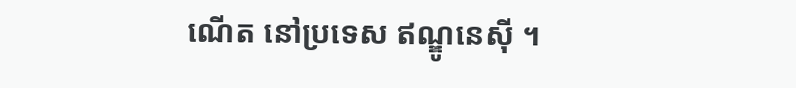ណើត នៅប្រទេស ឥណ្ឌូនេស៊ី ។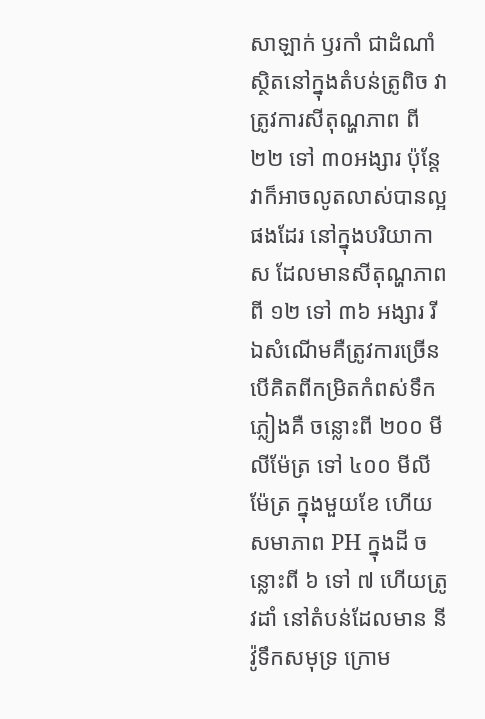សាឡាក់ ឫរកាំ ជាដំណាំស្ថិតនៅក្នុងតំបន់ត្រូពិច វាត្រូវការសីតុណ្ហភាព ពី២២ ទៅ ៣០អង្សារ ប៉ុន្តែវាក៏អាចលូតលាស់បានល្អផងដែរ នៅក្នុងបរិយាកាស ដែលមានសីតុណ្ហភាព ពី ១២ ទៅ ៣៦ អង្សារ រីឯសំណើមគឺត្រូវការច្រើន បើគិតពីកម្រិតកំពស់ទឹកភ្លៀងគឺ ចន្លោះពី ២០០ មីលីម៉ែត្រ ទៅ ៤០០ មីលីម៉ែត្រ ក្នុងមួយខែ ហើយសមាភាព PH ក្នុងដី ចន្លោះពី ៦ ទៅ ៧ ហើយត្រូវដាំ នៅតំបន់ដែលមាន នីវ៉ូទឹកសមុទ្រ ក្រោម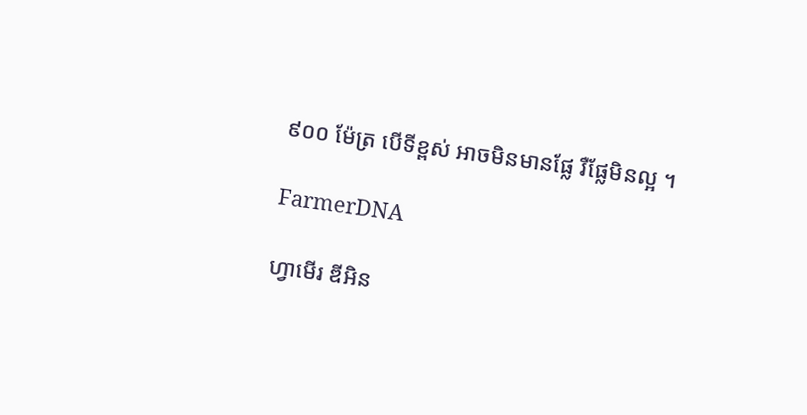៩០០ ម៉ែត្រ បើទីខ្ពស់ អាចមិនមានផ្លែ រឺផ្លែមិនល្អ ។

FarmerDNA

ហ្វាមើរ ឌីអិន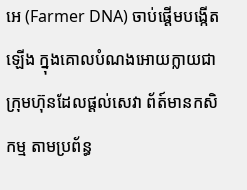អេ (Farmer DNA) ចាប់ផ្តើមបង្កើតឡើង ក្នុងគោលបំណងអោយក្លាយជាក្រុមហ៊ុនដែលផ្តល់សេវា ព័ត៍មានកសិកម្ម តាមប្រព័ន្ធ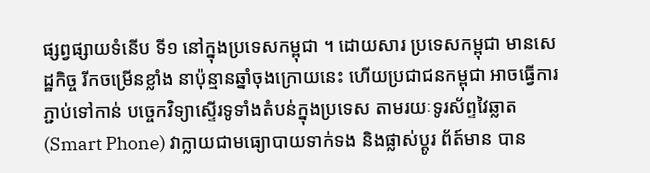ផ្សព្វផ្សាយទំនើប ទី១ នៅក្នុងប្រទេសកម្ពុជា ។ ដោយសារ ប្រទេសកម្ពុជា មានសេដ្ឋកិច្ច រីកចម្រើនខ្លាំង នាប៉ុន្មានឆ្នាំចុងក្រោយនេះ ហើយប្រជាជនកម្ពុជា អាចធ្វើការភ្ជាប់ទៅកាន់ បច្ចេកវិទ្យាស្ទើរទូទាំងតំបន់ក្នុងប្រទេស តាមរយៈទូរស័ព្ទវៃឆ្លាត (Smart Phone) វាក្លាយជាមធ្យោបាយទាក់ទង និងផ្លាស់ប្តូរ ព័ត៍មាន បាន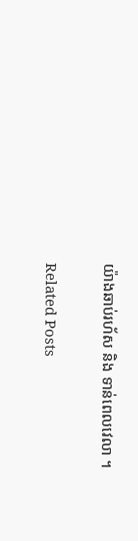យ៉ាងឆាប់រហ័ស និង ទាន់ពេលវេលា ។

Related Posts